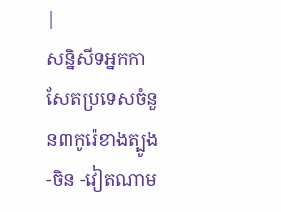|
សន្និសីទអ្នកកាសែតប្រទេសចំនួន៣កូរ៉េខាងត្បូង -ចិន -វៀតណាម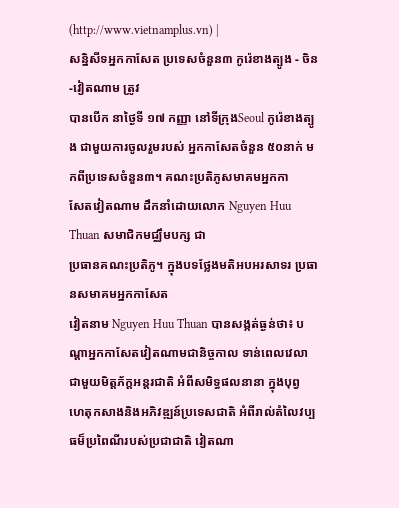(http://www.vietnamplus.vn) |
សន្និសីទអ្នកកាសែត ប្រទេសចំនួន៣ កូរ៉េខាងត្បូង - ចិន -វៀតណាម ត្រូវ
បានបើក នាថ្ងៃទី ១៧ កញ្ញា នៅទីក្រុងSeoul កូរ៉េខាងត្បូង ជាមួយការចូលរួមរបស់ អ្នកកាសែតចំនួន ៥០នាក់ មកពីប្រទេសចំនួន៣។ គណះប្រតិភូសមាគមអ្នកកា
សែតវៀតណាម ដឹកនាំដោយលោក Nguyen Huu Thuan សមាជិកមជ្ឈឹមបក្ស ជា
ប្រធានគណះប្រតិភូ។ ក្នុងបទថ្លែងមតិអបអរសាទរ ប្រធានសមាគមអ្នកកាសែត
វៀតនាម Nguyen Huu Thuan បានសង្កត់ធ្ងន់ថា៖ បណ្ដាអ្នកកាសែតវៀតណាមជានិច្ចកាល ទាន់ពេលវេលាជាមួយមិត្តភ័ក្តអន្តរជាតិ អំពីសមិទ្ធផលនានា ក្នុងបុព្វ
ហេតុកសាងនិងអភិវឌ្ឍន៍ប្រទេសជាតិ អំពីរាល់តំលៃវប្បធម៏ប្រពៃណីរបស់ប្រជាជាតិ វៀតណា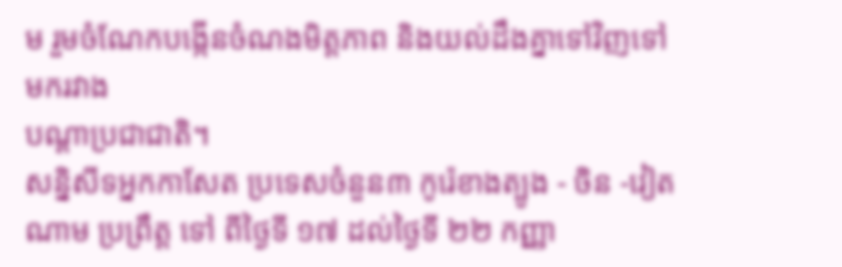ម រួមចំណែកបង្កើនចំណងមិត្តភាព និងយល់ដឹងគ្នាទៅវិញទៅមករវាង
បណ្ដាប្រជាជាតិ។
សន្និសីទអ្នកកាសែត ប្រទេសចំនួន៣ កូរ៉េខាងត្បូង - ចិន -វៀតណាម ប្រព្រឹត្ត ទៅ ពីថ្ងៃទី ១៧ ដល់ថ្ងៃទី ២២ កញ្ញា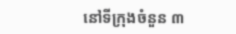នៅទីក្រុងចំនួន ៣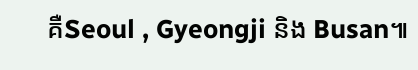គឺSeoul , Gyeongji និង Busan៕